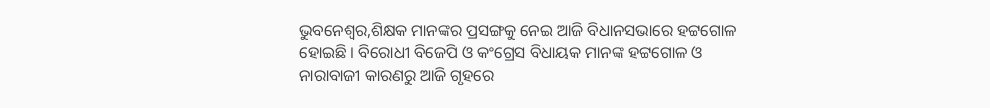ଭୁବନେଶ୍ୱର,ଶିକ୍ଷକ ମାନଙ୍କର ପ୍ରସଙ୍ଗକୁ ନେଇ ଆଜି ବିଧାନସଭାରେ ହଟ୍ଟଗୋଳ ହୋଇଛି । ବିରୋଧୀ ବିଜେପି ଓ କଂଗ୍ରେସ ବିଧାୟକ ମାନଙ୍କ ହଟ୍ଟଗୋଳ ଓ ନାରାବାଜୀ କାରଣରୁ ଆଜି ଗୃହରେ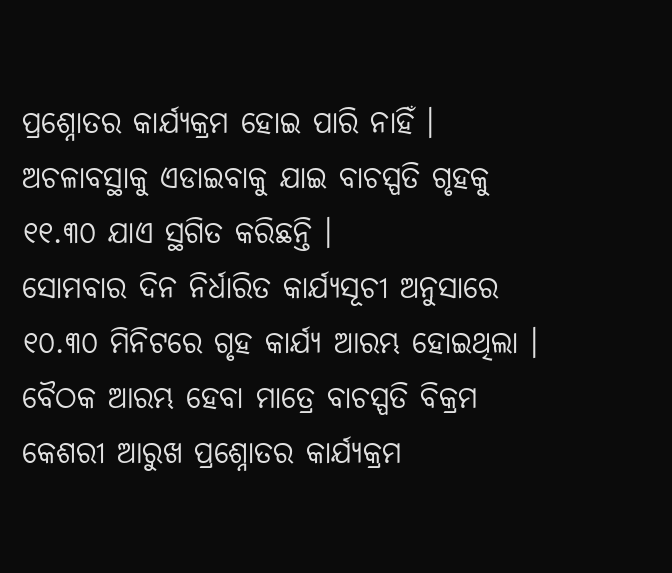ପ୍ରଶ୍ନୋତର କାର୍ଯ୍ୟକ୍ରମ ହୋଇ ପାରି ନାହିଁ । ଅଚଳାବସ୍ଥାକୁ ଏଡାଇବାକୁ ଯାଇ ବାଚସ୍ପତି ଗୃହକୁ ୧୧.୩୦ ଯାଏ ସ୍ଥଗିତ କରିଛନ୍ତି ।
ସୋମବାର ଦିନ ନିର୍ଧାରିତ କାର୍ଯ୍ୟସୂଚୀ ଅନୁସାରେ ୧୦.୩୦ ମିନିଟରେ ଗୃହ କାର୍ଯ୍ୟ ଆରମ୍ଭ ହୋଇଥିଲା । ବୈଠକ ଆରମ୍ଭ ହେବା ମାତ୍ରେ ବାଚସ୍ପତି ବିକ୍ରମ କେଶରୀ ଆରୁଖ ପ୍ରଶ୍ନୋତର କାର୍ଯ୍ୟକ୍ରମ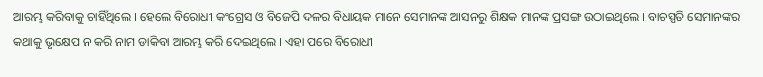ଆରମ୍ଭ କରିବାକୁ ଚାହିଁଥିଲେ । ହେଲେ ବିରୋଧୀ କଂଗ୍ରେସ ଓ ବିଜେପି ଦଳର ବିଧାୟକ ମାନେ ସେମାନଙ୍କ ଆସନରୁ ଶିକ୍ଷକ ମାନଙ୍କ ପ୍ରସଙ୍ଗ ଉଠାଇଥିଲେ । ବାଚସ୍ପତି ସେମାନଙ୍କର କଥାକୁ ଭୃକ୍ଷେପ ନ କରି ନାମ ଡାକିବା ଆରମ୍ଭ କରି ଦେଇଥିଲେ । ଏହା ପରେ ବିରୋଧୀ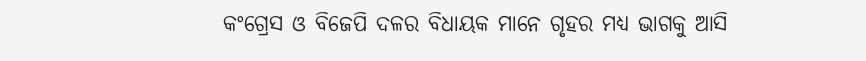କଂଗ୍ରେସ ଓ ବିଜେପି ଦଳର ବିଧାୟକ ମାନେ ଗୃହର ମଧ୍ୟ ଭାଗକୁ ଆସି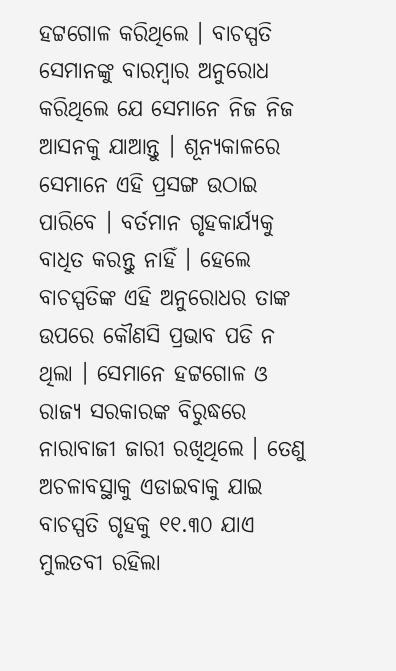ହଟ୍ଟଗୋଳ କରିଥିଲେ । ବାଚସ୍ପତି ସେମାନଙ୍କୁ ବାରମ୍ବାର ଅନୁରୋଧ କରିଥିଲେ ଯେ ସେମାନେ ନିଜ ନିଜ ଆସନକୁ ଯାଆନ୍ତୁ । ଶୂନ୍ୟକାଳରେ ସେମାନେ ଏହି ପ୍ରସଙ୍ଗ ଉଠାଇ ପାରିବେ । ବର୍ତମାନ ଗୃହକାର୍ଯ୍ୟକୁ ବାଧିତ କରନ୍ତୁ ନାହିଁ । ହେଲେ ବାଚସ୍ପତିଙ୍କ ଏହି ଅନୁରୋଧର ତାଙ୍କ ଉପରେ କୌଣସି ପ୍ରଭାବ ପଡି ନ ଥିଲା । ସେମାନେ ହଟ୍ଟଗୋଳ ଓ ରାଜ୍ୟ ସରକାରଙ୍କ ବିରୁଦ୍ଧରେ ନାରାବାଜୀ ଜାରୀ ରଖିଥିଲେ । ତେଣୁ ଅଚଳାବସ୍ଥାକୁ ଏଡାଇବାକୁ ଯାଇ ବାଚସ୍ପତି ଗୃହକୁ ୧୧.୩୦ ଯାଏ ମୁଲତବୀ ରହିଲା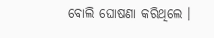ବୋଲି ଘୋଷଣା କରିଥିଲେ ।